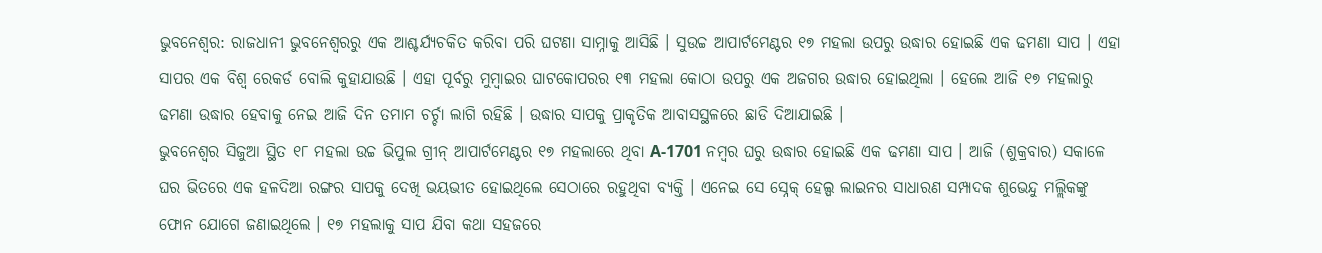ଭୁବନେଶ୍ବର: ରାଜଧାନୀ ଭୁବନେଶ୍ବରରୁ ଏକ ଆଶ୍ଚର୍ଯ୍ୟଚକିତ କରିବା ପରି ଘଟଣା ସାମ୍ନାକୁ ଆସିଛି । ସୁଉଚ୍ଚ ଆପାର୍ଟମେଣ୍ଟର ୧୭ ମହଲା ଉପରୁ ଉଦ୍ଧାର ହୋଇଛି ଏକ ଢମଣା ସାପ । ଏହା ସାପର ଏକ ବିଶ୍ବ ରେକର୍ଡ ବୋଲି କୁହାଯାଉଛି । ଏହା ପୂର୍ବରୁ ମୁମ୍ବାଇର ଘାଟକୋପରର ୧୩ ମହଲା କୋଠା ଉପରୁ ଏକ ଅଜଗର ଉଦ୍ଧାର ହୋଇଥିଲା । ହେଲେ ଆଜି ୧୭ ମହଲାରୁ ଢମଣା ଉଦ୍ଧାର ହେବାକୁ ନେଇ ଆଜି ଦିନ ତମାମ ଚର୍ଚ୍ଚା ଲାଗି ରହିଛି । ଉଦ୍ଧାର ସାପକୁ ପ୍ରାକୃତିକ ଆବାସସ୍ଥଳରେ ଛାଡି ଦିଆଯାଇଛି ।
ଭୁବନେଶ୍ବର ସିଜୁଆ ସ୍ଥିତ ୧୮ ମହଲା ଉଚ୍ଚ ଭିପୁଲ ଗ୍ରୀନ୍ ଆପାର୍ଟମେଣ୍ଟର ୧୭ ମହଲାରେ ଥିବା A-1701 ନମ୍ବର ଘରୁ ଉଦ୍ଧାର ହୋଇଛି ଏକ ଢମଣା ସାପ । ଆଜି (ଶୁକ୍ରବାର) ସକାଳେ ଘର ଭିତରେ ଏକ ହଳଦିଆ ରଙ୍ଗର ସାପକୁ ଦେଖି ଭୟଭୀତ ହୋଇଥିଲେ ସେଠାରେ ରହୁଥିବା ବ୍ୟକ୍ତି । ଏନେଇ ସେ ସ୍ନେକ୍ ହେଲ୍ପ ଲାଇନର ସାଧାରଣ ସମ୍ପାଦକ ଶୁଭେନ୍ଦୁ ମଲ୍ଲିକଙ୍କୁ ଫୋନ ଯୋଗେ ଜଣାଇଥିଲେ । ୧୭ ମହଲାକୁ ସାପ ଯିବା କଥା ସହଜରେ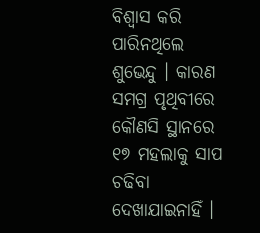ବିଶ୍ବାସ କରି ପାରିନଥିଲେ ଶୁଭେନ୍ଦୁ । କାରଣ ସମଗ୍ର ପୃଥିବୀରେ କୌଣସି ସ୍ଥାନରେ ୧୭ ମହଲାକୁ ସାପ ଚଢିବା ଦେଖାଯାଇନାହିଁ ।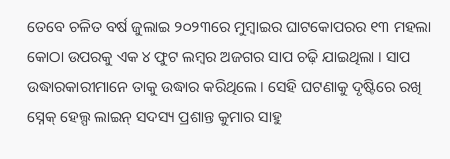ତେବେ ଚଳିତ ବର୍ଷ ଜୁଲାଇ ୨୦୨୩ରେ ମୁମ୍ବାଇର ଘାଟକୋପରର ୧୩ ମହଲା କୋଠା ଉପରକୁ ଏକ ୪ ଫୁଟ ଲମ୍ବର ଅଜଗର ସାପ ଚଢ଼ି ଯାଇଥିଲା । ସାପ ଉଦ୍ଧାରକାରୀମାନେ ତାକୁ ଉଦ୍ଧାର କରିଥିଲେ । ସେହି ଘଟଣାକୁ ଦୃଷ୍ଟିରେ ରଖି ସ୍ନେକ୍ ହେଲ୍ପ ଲାଇନ୍ ସଦସ୍ୟ ପ୍ରଶାନ୍ତ କୁମାର ସାହୁ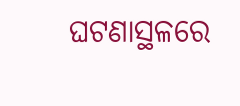ଘଟଣାସ୍ଥଳରେ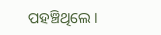ପହଞ୍ଚିଥିଲେ ।